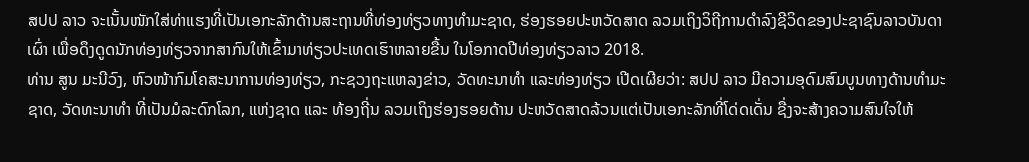ສປປ ລາວ ຈະເນັ້ນໜັກໃສ່ທ່າແຮງທີ່ເປັນເອກະລັກດ້ານສະຖານທີ່ທ່ອງທ່ຽວທາງທໍາມະຊາດ, ຮ່ອງຮອຍປະຫວັດສາດ ລວມເຖິງວິຖີການດຳລົງຊີວິດຂອງປະຊາຊົນລາວບັນດາເຜົ່າ ເພື່ອດຶງດູດນັກທ່ອງທ່ຽວຈາກສາກົນໃຫ້ເຂົ້າມາທ່ຽວປະເທດເຮົາຫລາຍຂື້ນ ໃນໂອກາດປີທ່ອງທ່ຽວລາວ 2018.
ທ່ານ ສູນ ມະນີວົງ, ຫົວໜ້າກົມໂຄສະນາການທ່ອງທ່ຽວ, ກະຊວງຖະແຫລງຂ່າວ, ວັດທະນາທຳ ແລະທ່ອງທ່ຽວ ເປີດເຜີຍວ່າ: ສປປ ລາວ ມີຄວາມອຸດົມສົມບູນທາງດ້ານທຳມະຊາດ, ວັດທະນາທຳ ທີ່ເປັນມໍລະດົກໂລກ, ແຫ່ງຊາດ ແລະ ທ້ອງຖີ່ນ ລວມເຖິງຮ່ອງຮອຍດ້ານ ປະຫວັດສາດລ້ວນແຕ່ເປັນເອກະລັກທີ່ໂດ່ດເດັ່ນ ຊື່ງຈະສ້າງຄວາມສົນໃຈໃຫ້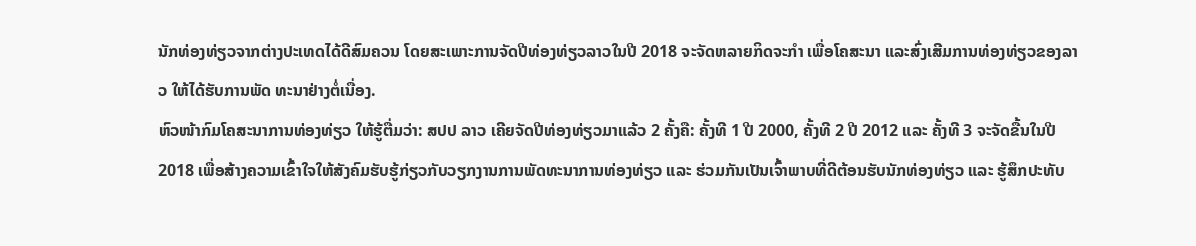ນັກທ່ອງທ່ຽວຈາກຕ່າງປະເທດໄດ້ດີສົມຄວນ ໂດຍສະເພາະການຈັດປີທ່ອງທ່ຽວລາວໃນປີ 2018 ຈະຈັດຫລາຍກິດຈະກຳ ເພື່ອໂຄສະນາ ແລະສົ່ງເສີມການທ່ອງທ່ຽວຂອງລາວ ໃຫ້ໄດ້ຮັບການພັດ ທະນາຢ່າງຕໍ່ເນື່ອງ.
ຫົວໜ້າກົມໂຄສະນາການທ່ອງທ່ຽວ ໃຫ້ຮູ້ຕື່ມວ່າ: ສປປ ລາວ ເຄີຍຈັດປີທ່ອງທ່ຽວມາແລ້ວ 2 ຄັ້ງຄື: ຄັ້ງທີ 1 ປີ 2000, ຄັ້ງທີ 2 ປີ 2012 ແລະ ຄັ້ງທີ 3 ຈະຈັດຂື້ນໃນປີ 2018 ເພື່ອສ້າງຄວາມເຂົ້າໃຈໃຫ້ສັງຄົມຮັບຮູ້ກ່ຽວກັບວຽກງານການພັດທະນາການທ່ອງທ່ຽວ ແລະ ຮ່ວມກັນເປັນເຈົ້າພາບທີ່ດີຕ້ອນຮັບນັກທ່ອງທ່ຽວ ແລະ ຮູ້ສຶກປະທັບ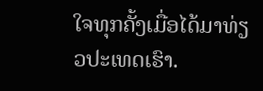ໃຈທຸກຄັ້ງເມື່ອໄດ້ມາທ່ຽວປະເທດເຮົາ.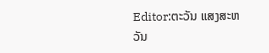Editor:ຕະວັນ ແສງສະຫວັນ